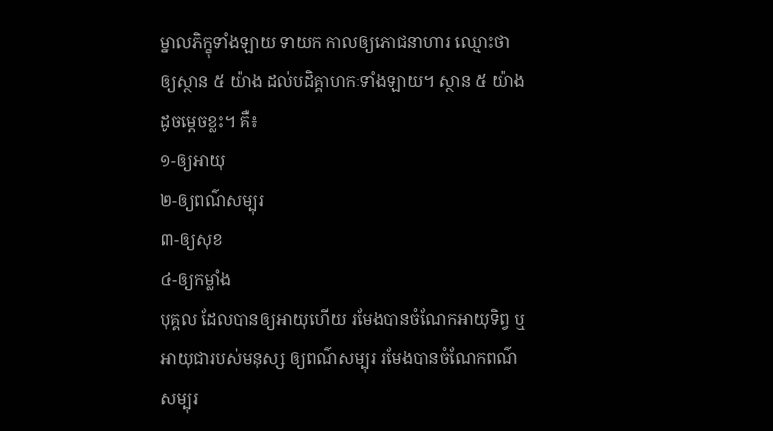ម្នាលភិក្ខុទាំងឡាយ ទាយក កាលឲ្យភោជនាហារ ឈ្មោះថា ឲ្យស្ថាន ៥ យ៉ាង ដល់បដិគ្គាហកៈទាំងឡាយ។ ស្ថាន ៥ យ៉ាង ដូចម្តេចខ្លះ។ គឺ៖
១-ឲ្យអាយុ
២-ឲ្យពណ៌សម្បុរ
៣-ឲ្យសុខ
៤-ឲ្យកម្លាំង
បុគ្គល ដែលបានឲ្យអាយុហើយ រមែងបានចំណែកអាយុទិព្វ ឬអាយុជារបស់មនុស្ស ឲ្យពណ៌សម្បុរ រមែងបានចំណែកពណ៌សម្បុរ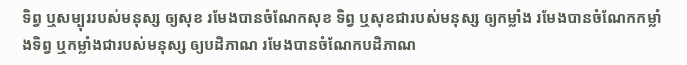ទិព្វ ឬសម្បុររបស់មនុស្ស ឲ្យសុខ រមែងបានចំណែកសុខ ទិព្វ ឬសុខជារបស់មនុស្ស ឲ្យកម្លាំង រមែងបានចំណែកកម្លាំងទិព្វ ឬកម្លាំងជារបស់មនុស្ស ឲ្យបដិភាណ រមែងបានចំណែកបដិភាណ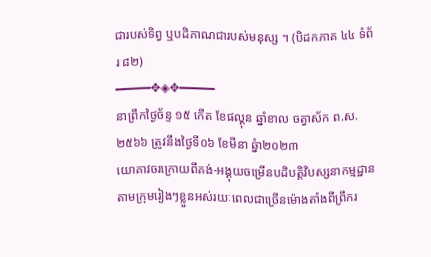ជារបស់ទិព្វ ឬបដិភាណជារបស់មនុស្ស ។ (បិដកភាគ ៤៤ ទំព័រ ៨២)
━━━━━✥◈✥━━━━━
នាព្រឹកថ្ងៃច័ន្ទ ១៥ កើត ខែផល្គុន ឆ្នាំខាល ចត្វាស័ក ព.ស.២៥៦៦ ត្រូវនឹងថ្ងៃទី០៦ ខែមីនា ឆ្នំា២០២៣
យោគាវចរក្រោយពីគង់-អង្គុយចម្រើនបដិបត្តិវិបស្សនាកម្មដ្ឋានតាមក្រុមរៀងៗខ្លួនអស់រយៈពេលជាច្រើនម៉ោងតាំងពីព្រឹករ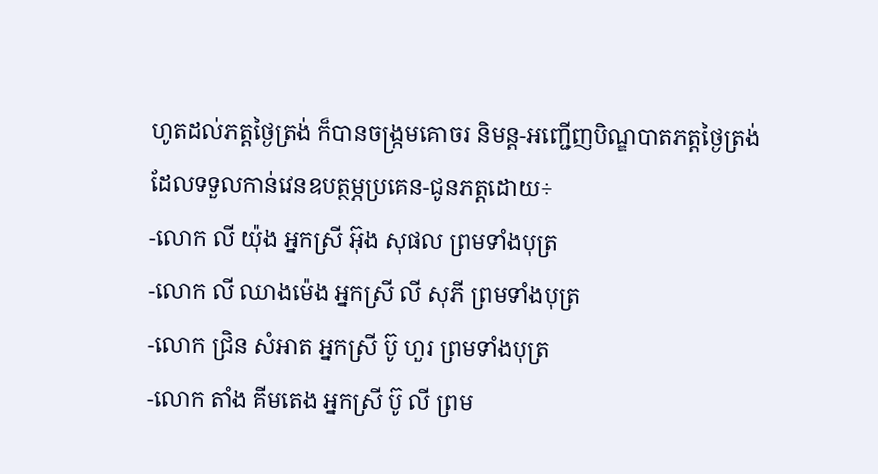ហូតដល់ភត្តថ្ងៃត្រង់ ក៏បានចង្រ្កមគោចរ និមន្ត-អញ្ជើញបិណ្ឌបាតភត្តថ្ងៃត្រង់ ដែលទទួលកាន់វេនឧបត្ថម្ភប្រគេន-ជូនភត្តដោយ÷
-លោក លី យ៉ុង អ្នកស្រី អ៊ុង សុផល ព្រមទាំងបុត្រ
-លោក លី ឈាងម៉េង អ្នកស្រី លី សុភី ព្រមទាំងបុត្រ
-លោក ជ្រិន សំអាត អ្នកស្រី ប៊ូ ហួរ ព្រមទាំងបុត្រ
-លោក តាំង គីមតេង អ្នកស្រី ប៊ូ លី ព្រម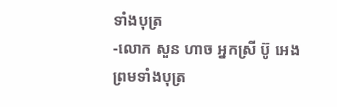ទាំងបុត្រ
-លោក សួន ហាច អ្នកស្រី ប៊ូ អេង ព្រមទាំងបុត្រ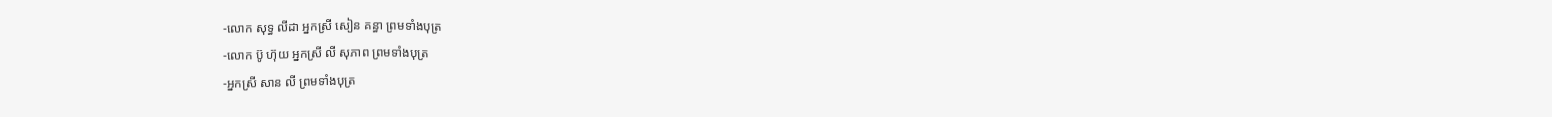-លោក សុទ្ធ លីដា អ្នកស្រី សៀន គន្ធា ព្រមទាំងបុត្រ
-លោក ប៊ូ ហ៊ុយ អ្នកស្រី លី សុភាព ព្រមទាំងបុត្រ
-អ្នកស្រី សាន លី ព្រមទាំងបុត្រ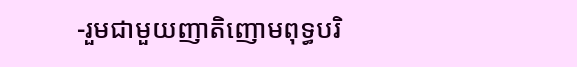-រួមជាមួយញាតិញោមពុទ្ធបរិ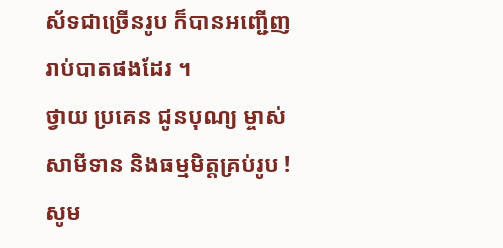ស័ទជាច្រើនរូប ក៏បានអញ្ជើញរាប់បាតផងដែរ ។
ថ្វាយ ប្រគេន ជូនបុណ្យ ម្ចាស់សាមីទាន និងធម្មមិត្តគ្រប់រូប ! សូម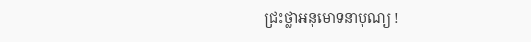ជ្រះថ្លាអនុមោទនាបុណ្យ !